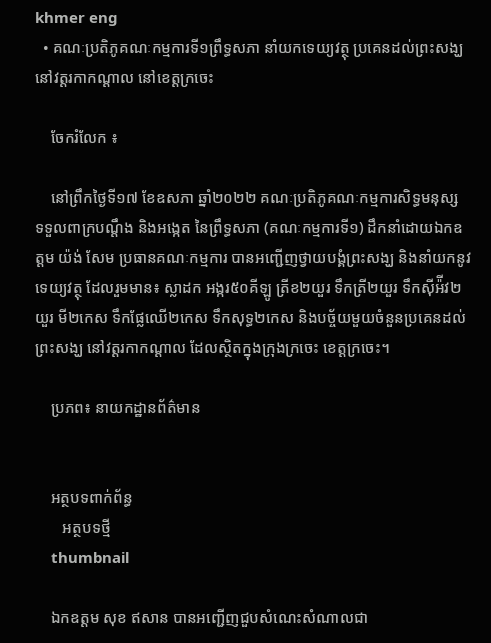khmer eng
  • គណៈប្រតិភូគណៈកម្មការទី១ព្រឹទ្ធសភា នាំយកទេយ្យវត្ថុ ប្រគេនដល់ព្រះសង្ឃ នៅវត្តរកាកណ្តាល នៅខេត្តក្រចេះ

    ចែករំលែក ៖

    នៅព្រឹកថ្ងៃទី១៧ ខែឧសភា ឆ្នាំ២០២២ គណៈប្រតិភូគណៈកម្មការសិទ្ធមនុស្ស ទទួលពាក្របណ្តឹង និងអង្កេត នៃព្រឹទ្ធសភា (គណៈកម្មការទី១) ដឹកនាំដោយឯកឧត្តម យ៉ង់ សែម ប្រធានគណៈកម្មការ បានអញ្ជើញថ្វាយបង្គំព្រះសង្ឃ និងនាំយកនូវទេយ្យវត្ថុ ដែលរួមមាន៖ ស្លាដក អង្ករ៥០គីឡូ ត្រីខ២យួរ ទឹកត្រី២យួរ ទឹកស៊ីអ៉ីវ២យួរ មី២កេស ទឹកផ្លែឈើ២កេស ទឹកសុទ្ធ២កេស និងបច័្ចយមួយចំនួនប្រគេនដល់ព្រះសង្ឃ នៅវត្តរកាកណ្តាល ដែលស្ថិតក្នុងក្រុងក្រចេះ ខេត្តក្រចេះ។

    ប្រភព៖ នាយកដ្ឋានព័ត៌មាន


    អត្ថបទពាក់ព័ន្ធ
       អត្ថបទថ្មី
    thumbnail

    ឯកឧត្ដម សុខ ឥសាន បានអញ្ជើញជួបសំណេះសំណាលជា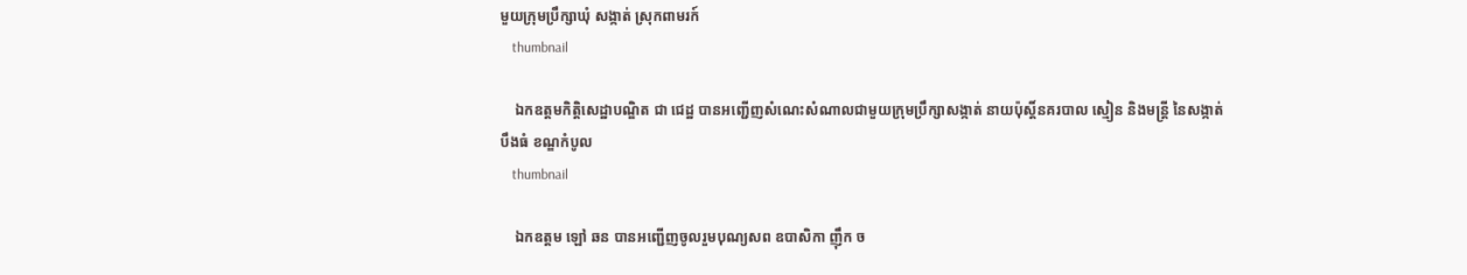មួយក្រុមប្រឹក្សាឃុំ សង្កាត់ ស្រុកពាមរក៍
    thumbnail

    ឯកឧត្តមកិត្តិសេដ្ឋាបណ្ឌិត ជា ជេដ្ឋ បានអញ្ជេីញសំណេះសំណាលជាមួយក្រុមប្រឹក្សាសង្កាត់ នាយប៉ុស្តិ៍នគរបាល ស្មៀន និងមន្រ្តី នៃសង្កាត់បឹងធំ ខណ្ឌកំបូល
    thumbnail

    ឯកឧត្តម ឡៅ ឆន បានអញ្ជើញចូលរួមបុណ្យសព ឧបាសិកា ញ៉ឹក ច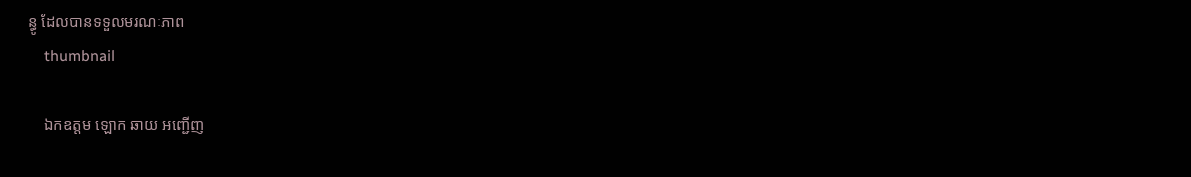ន្ធូ ដែលបានទទួលមរណៈភាព
    thumbnail

    ឯកឧត្តម ឡោក ឆាយ អញ្ជើញ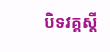បិទវគ្គស្តី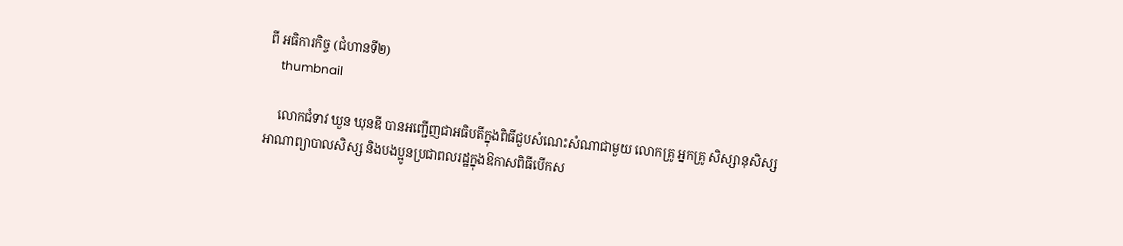ពី អធិការកិច្ច (ជំហានទី២)
    thumbnail

    លោកជំទាវ ឃួន ឃុនឌី បានអញ្ជើញជាអធិបតីក្នុងពិធីជួបសំណេះសំណាជាមួយ លោកគ្រូ អ្នកគ្រូ សិស្សានុសិស្ស អាណាព្យាបាលសិស្ស និងបងប្អូនប្រជាពលរដ្ឋក្នុងឱកាសពិធីបើកស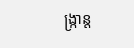ង្ក្រាន្ត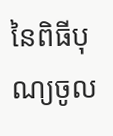នៃពិធីបុណ្យចូល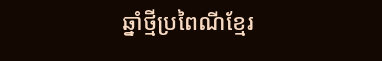ឆ្នាំថ្មីប្រពៃណីខ្មែរ